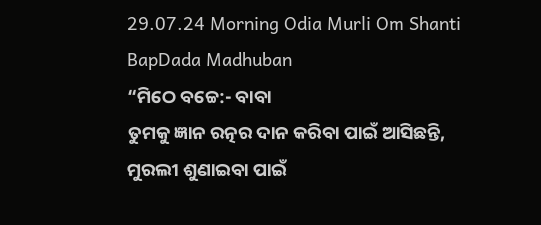29.07.24 Morning Odia Murli Om Shanti BapDada Madhuban
“ମିଠେ ବଚ୍ଚେ:- ବାବା
ତୁମକୁ ଜ୍ଞାନ ରତ୍ନର ଦାନ କରିବା ପାଇଁ ଆସିଛନ୍ତି, ମୁରଲୀ ଶୁଣାଇବା ପାଇଁ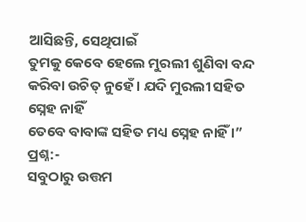ଆସିଛନ୍ତି, ସେଥିପାଇଁ
ତୁମକୁ କେବେ ହେଲେ ମୁରଲୀ ଶୁଣିବା ବନ୍ଦ କରିବା ଉଚିତ୍ ନୁହେଁ । ଯଦି ମୁରଲୀ ସହିତ ସ୍ନେହ ନାହିଁ
ତେବେ ବାବାଙ୍କ ସହିତ ମଧ୍ୟ ସ୍ନେହ ନାହିଁ ।”
ପ୍ରଶ୍ନ:-
ସବୁଠାରୁ ଉତ୍ତମ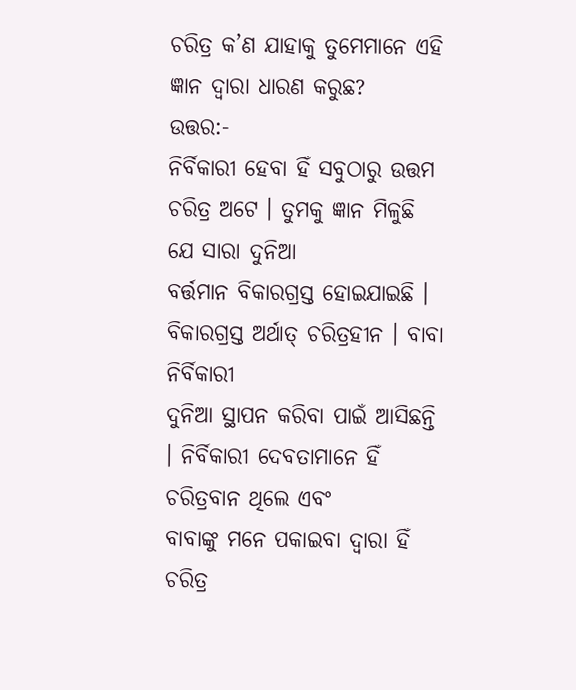ଚରିତ୍ର କ’ଣ ଯାହାକୁ ତୁମେମାନେ ଏହି ଜ୍ଞାନ ଦ୍ୱାରା ଧାରଣ କରୁଛ?
ଉତ୍ତର:-
ନିର୍ବିକାରୀ ହେବା ହିଁ ସବୁଠାରୁ ଉତ୍ତମ ଚରିତ୍ର ଅଟେ । ତୁମକୁ ଜ୍ଞାନ ମିଳୁଛି ଯେ ସାରା ଦୁନିଆ
ବର୍ତ୍ତମାନ ବିକାରଗ୍ରସ୍ତ ହୋଇଯାଇଛି । ବିକାରଗ୍ରସ୍ତ ଅର୍ଥାତ୍ ଚରିତ୍ରହୀନ । ବାବା ନିର୍ବିକାରୀ
ଦୁନିଆ ସ୍ଥାପନ କରିବା ପାଇଁ ଆସିଛନ୍ତି । ନିର୍ବିକାରୀ ଦେବତାମାନେ ହିଁ ଚରିତ୍ରବାନ ଥିଲେ ଏବଂ
ବାବାଙ୍କୁ ମନେ ପକାଇବା ଦ୍ୱାରା ହିଁ ଚରିତ୍ର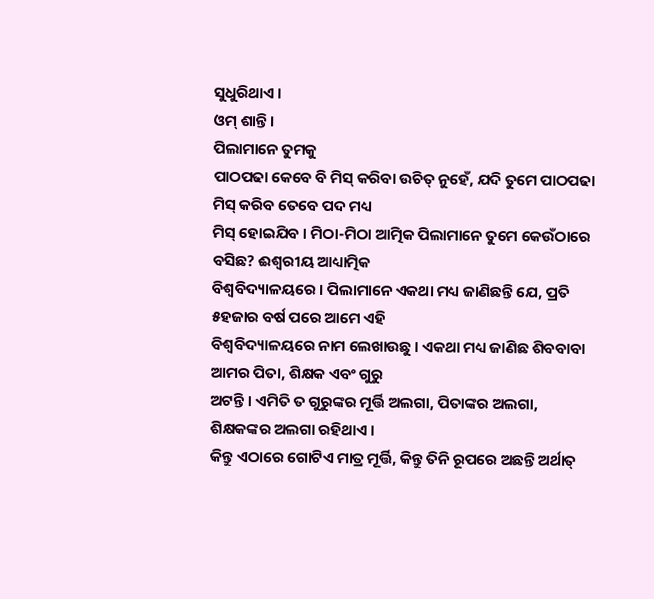ସୁଧୁରିଥାଏ ।
ଓମ୍ ଶାନ୍ତି ।
ପିଲାମାନେ ତୁମକୁ
ପାଠପଢା କେବେ ବି ମିସ୍ କରିବା ଉଚିତ୍ ନୁହେଁ, ଯଦି ତୁମେ ପାଠପଢା ମିସ୍ କରିବ ତେବେ ପଦ ମଧ୍ୟ
ମିସ୍ ହୋଇଯିବ । ମିଠା-ମିଠା ଆତ୍ମିକ ପିଲାମାନେ ତୁମେ କେଉଁଠାରେ ବସିଛ? ଈଶ୍ୱରୀୟ ଆଧ୍ୟାତ୍ମିକ
ବିଶ୍ୱବିଦ୍ୟାଳୟରେ । ପିଲାମାନେ ଏକଥା ମଧ୍ୟ ଜାଣିଛନ୍ତି ଯେ, ପ୍ରତି ୫ହଜାର ବର୍ଷ ପରେ ଆମେ ଏହି
ବିଶ୍ୱବିଦ୍ୟାଳୟରେ ନାମ ଲେଖାଉଛୁ । ଏକଥା ମଧ୍ୟ ଜାଣିଛ ଶିବବାବା ଆମର ପିତା, ଶିକ୍ଷକ ଏବଂ ଗୁରୁ
ଅଟନ୍ତି । ଏମିତି ତ ଗୁରୁଙ୍କର ମୂର୍ତ୍ତି ଅଲଗା, ପିତାଙ୍କର ଅଲଗା, ଶିକ୍ଷକଙ୍କର ଅଲଗା ରହିଥାଏ ।
କିନ୍ତୁ ଏଠାରେ ଗୋଟିଏ ମାତ୍ର ମୂର୍ତ୍ତି, କିନ୍ତୁ ତିନି ରୂପରେ ଅଛନ୍ତି ଅର୍ଥାତ୍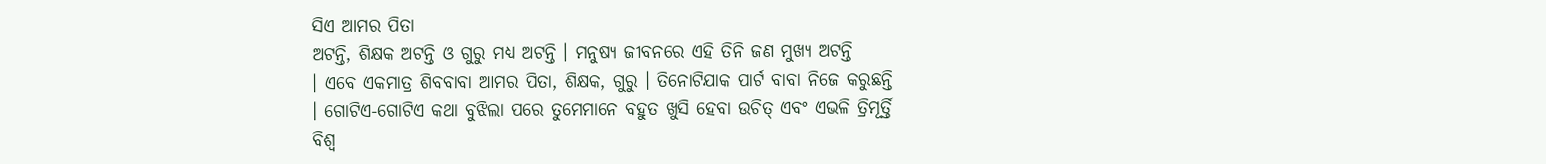ସିଏ ଆମର ପିତା
ଅଟନ୍ତି, ଶିକ୍ଷକ ଅଟନ୍ତି ଓ ଗୁରୁ ମଧ୍ୟ ଅଟନ୍ତି । ମନୁଷ୍ୟ ଜୀବନରେ ଏହି ତିନି ଜଣ ମୁଖ୍ୟ ଅଟନ୍ତି
। ଏବେ ଏକମାତ୍ର ଶିବବାବା ଆମର ପିତା, ଶିକ୍ଷକ, ଗୁରୁ । ତିନୋଟିଯାକ ପାର୍ଟ ବାବା ନିଜେ କରୁଛନ୍ତି
। ଗୋଟିଏ-ଗୋଟିଏ କଥା ବୁଝିଲା ପରେ ତୁମେମାନେ ବହୁତ ଖୁସି ହେବା ଉଚିତ୍ ଏବଂ ଏଭଳି ତ୍ରିମୂର୍ତ୍ତି
ବିଶ୍ୱ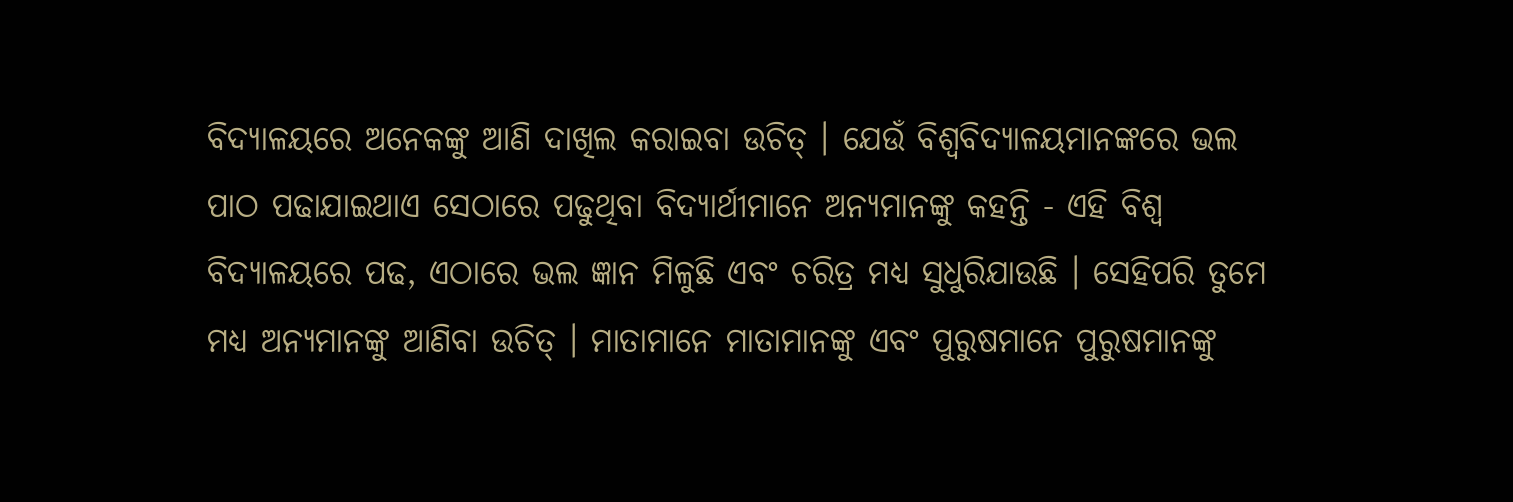ବିଦ୍ୟାଳୟରେ ଅନେକଙ୍କୁ ଆଣି ଦାଖିଲ କରାଇବା ଉଚିତ୍ । ଯେଉଁ ବିଶ୍ୱବିଦ୍ୟାଳୟମାନଙ୍କରେ ଭଲ
ପାଠ ପଢାଯାଇଥାଏ ସେଠାରେ ପଢୁଥିବା ବିଦ୍ୟାର୍ଥୀମାନେ ଅନ୍ୟମାନଙ୍କୁ କହନ୍ତି - ଏହି ବିଶ୍ୱ
ବିଦ୍ୟାଳୟରେ ପଢ, ଏଠାରେ ଭଲ ଜ୍ଞାନ ମିଳୁଛି ଏବଂ ଚରିତ୍ର ମଧ୍ୟ ସୁଧୁରିଯାଉଛି । ସେହିପରି ତୁମେ
ମଧ୍ୟ ଅନ୍ୟମାନଙ୍କୁ ଆଣିବା ଉଚିତ୍ । ମାତାମାନେ ମାତାମାନଙ୍କୁ ଏବଂ ପୁରୁଷମାନେ ପୁରୁଷମାନଙ୍କୁ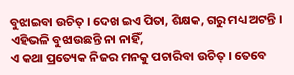ବୁଝାଇବା ଉଚିତ୍ । ଦେଖ ଇଏ ପିତା, ଶିକ୍ଷକ, ଗରୁ ମଧ୍ୟ ଅଟନ୍ତି । ଏହିଭଳି ବୁଝାଉଛନ୍ତି ନା ନାହିଁ,
ଏ କଥା ପ୍ରତ୍ୟେକ ନିଜର ମନକୁ ପଚାରିବା ଉଚିତ୍ । ତେବେ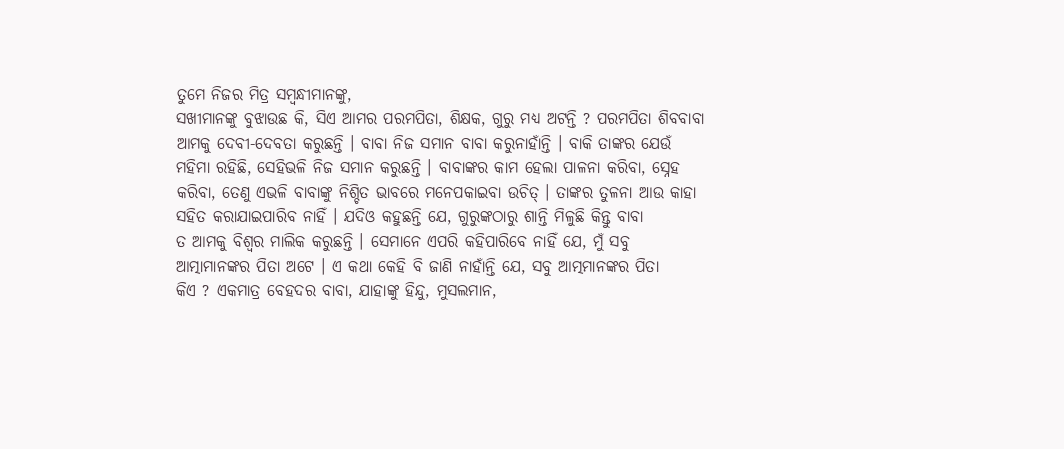ତୁମେ ନିଜର ମିତ୍ର ସମ୍ବନ୍ଧୀମାନଙ୍କୁ,
ସଖୀମାନଙ୍କୁ ବୁଝାଉଛ କି, ସିଏ ଆମର ପରମପିତା, ଶିକ୍ଷକ, ଗୁରୁ ମଧ୍ୟ ଅଟନ୍ତି ? ପରମପିତା ଶିବବାବା
ଆମକୁ ଦେବୀ-ଦେବତା କରୁଛନ୍ତି । ବାବା ନିଜ ସମାନ ବାବା କରୁନାହାଁନ୍ତି । ବାକି ତାଙ୍କର ଯେଉଁ
ମହିମା ରହିଛି, ସେହିଭଳି ନିଜ ସମାନ କରୁଛନ୍ତି । ବାବାଙ୍କର କାମ ହେଲା ପାଳନା କରିବା, ସ୍ନେହ
କରିବା, ତେଣୁ ଏଭଳି ବାବାଙ୍କୁ ନିଶ୍ଚିତ ଭାବରେ ମନେପକାଇବା ଉଚିତ୍ । ତାଙ୍କର ତୁଳନା ଆଉ କାହା
ସହିତ କରାଯାଇପାରିବ ନାହିଁ । ଯଦିଓ କହୁଛନ୍ତି ଯେ, ଗୁରୁଙ୍କଠାରୁ ଶାନ୍ତି ମିଳୁଛି କିନ୍ତୁ ବାବା
ତ ଆମକୁ ବିଶ୍ୱର ମାଲିକ କରୁଛନ୍ତି । ସେମାନେ ଏପରି କହିପାରିବେ ନାହିଁ ଯେ, ମୁଁ ସବୁ
ଆତ୍ମାମାନଙ୍କର ପିତା ଅଟେ । ଏ କଥା କେହି ବି ଜାଣି ନାହାଁନ୍ତି ଯେ, ସବୁ ଆତ୍ମମାନଙ୍କର ପିତା
କିଏ ? ଏକମାତ୍ର ବେହଦର ବାବା, ଯାହାଙ୍କୁ ହିନ୍ଦୁ, ମୁସଲମାନ,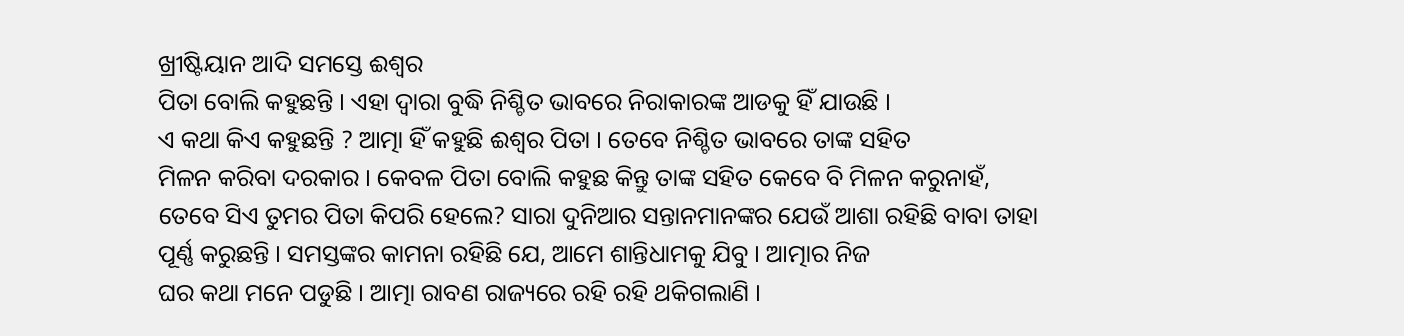ଖ୍ରୀଷ୍ଟିୟାନ ଆଦି ସମସ୍ତେ ଈଶ୍ୱର
ପିତା ବୋଲି କହୁଛନ୍ତି । ଏହା ଦ୍ୱାରା ବୁଦ୍ଧି ନିଶ୍ଚିତ ଭାବରେ ନିରାକାରଙ୍କ ଆଡକୁ ହିଁ ଯାଉଛି ।
ଏ କଥା କିଏ କହୁଛନ୍ତି ? ଆତ୍ମା ହିଁ କହୁଛି ଈଶ୍ୱର ପିତା । ତେବେ ନିଶ୍ଚିତ ଭାବରେ ତାଙ୍କ ସହିତ
ମିଳନ କରିବା ଦରକାର । କେବଳ ପିତା ବୋଲି କହୁଛ କିନ୍ତୁ ତାଙ୍କ ସହିତ କେବେ ବି ମିଳନ କରୁନାହଁ,
ତେବେ ସିଏ ତୁମର ପିତା କିପରି ହେଲେ? ସାରା ଦୁନିଆର ସନ୍ତାନମାନଙ୍କର ଯେଉଁ ଆଶା ରହିଛି ବାବା ତାହା
ପୂର୍ଣ୍ଣ କରୁଛନ୍ତି । ସମସ୍ତଙ୍କର କାମନା ରହିଛି ଯେ, ଆମେ ଶାନ୍ତିଧାମକୁ ଯିବୁ । ଆତ୍ମାର ନିଜ
ଘର କଥା ମନେ ପଡୁଛି । ଆତ୍ମା ରାବଣ ରାଜ୍ୟରେ ରହି ରହି ଥକିଗଲାଣି ।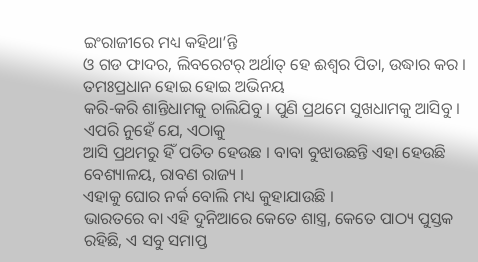ଇଂରାଜୀରେ ମଧ୍ୟ କହିଥା’ନ୍ତି
ଓ ଗଡ ଫାଦର, ଲିବରେଟର୍ ଅର୍ଥାତ୍ ହେ ଈଶ୍ୱର ପିତା, ଉଦ୍ଧାର କର । ତମଃପ୍ରଧାନ ହୋଇ ହୋଇ ଅଭିନୟ
କରି-କରି ଶାନ୍ତିଧାମକୁ ଚାଲିଯିବୁ । ପୁଣି ପ୍ରଥମେ ସୁଖଧାମକୁ ଆସିବୁ । ଏପରି ନୁହେଁ ଯେ, ଏଠାକୁ
ଆସି ପ୍ରଥମରୁ ହିଁ ପତିତ ହେଉଛ । ବାବା ବୁଝାଉଛନ୍ତି ଏହା ହେଉଛି ବେଶ୍ୟାଳୟ, ରାବଣ ରାଜ୍ୟ ।
ଏହାକୁ ଘୋର ନର୍କ ବୋଲି ମଧ୍ୟ କୁହାଯାଉଛି ।
ଭାରତରେ ବା ଏହି ଦୁନିଆରେ କେତେ ଶାସ୍ତ୍ର, କେତେ ପାଠ୍ୟ ପୁସ୍ତକ ରହିଛି, ଏ ସବୁ ସମାପ୍ତ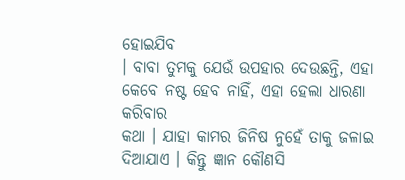ହୋଇଯିବ
। ବାବା ତୁମକୁ ଯେଉଁ ଉପହାର ଦେଉଛନ୍ତି, ଏହା କେବେ ନଷ୍ଟ ହେବ ନାହିଁ, ଏହା ହେଲା ଧାରଣା କରିବାର
କଥା । ଯାହା କାମର ଜିନିଷ ନୁହେଁ ତାକୁ ଜଳାଇ ଦିଆଯାଏ । କିନ୍ତୁ ଜ୍ଞାନ କୌଣସି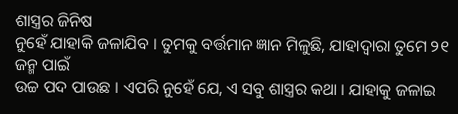ଶାସ୍ତ୍ରର ଜିନିଷ
ନୁହେଁ ଯାହାକି ଜଳାଯିବ । ତୁମକୁ ବର୍ତ୍ତମାନ ଜ୍ଞାନ ମିଳୁଛି, ଯାହାଦ୍ୱାରା ତୁମେ ୨୧ ଜନ୍ମ ପାଇଁ
ଉଚ୍ଚ ପଦ ପାଉଛ । ଏପରି ନୁହେଁ ଯେ, ଏ ସବୁ ଶାସ୍ତ୍ରର କଥା । ଯାହାକୁ ଜଳାଇ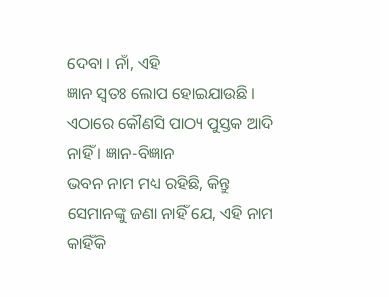ଦେବା । ନାଁ, ଏହି
ଜ୍ଞାନ ସ୍ୱତଃ ଲୋପ ହୋଇଯାଉଛି । ଏଠାରେ କୌଣସି ପାଠ୍ୟ ପୁସ୍ତକ ଆଦି ନାହିଁ । ଜ୍ଞାନ-ବିଜ୍ଞାନ
ଭବନ ନାମ ମଧ୍ୟ ରହିଛି, କିନ୍ତୁ ସେମାନଙ୍କୁ ଜଣା ନାହିଁ ଯେ, ଏହି ନାମ କାହିଁକି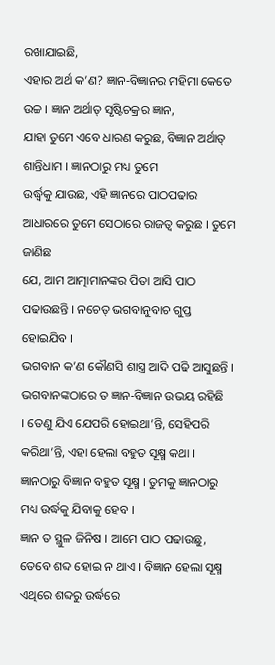ରଖାଯାଇଛି,
ଏହାର ଅର୍ଥ କ’ଣ? ଜ୍ଞାନ-ବିଜ୍ଞାନର ମହିମା କେତେ ଉଚ୍ଚ । ଜ୍ଞାନ ଅର୍ଥାତ୍ ସୃଷ୍ଟିଚକ୍ରର ଜ୍ଞାନ,
ଯାହା ତୁମେ ଏବେ ଧାରଣ କରୁଛ, ବିଜ୍ଞାନ ଅର୍ଥାତ୍ ଶାନ୍ତିଧାମ । ଜ୍ଞାନଠାରୁ ମଧ୍ୟ ତୁମେ
ଉର୍ଦ୍ଧ୍ୱକୁ ଯାଉଛ, ଏହି ଜ୍ଞାନରେ ପାଠପଢାର ଆଧାରରେ ତୁମେ ସେଠାରେ ରାଜତ୍ୱ କରୁଛ । ତୁମେ ଜାଣିଛ
ଯେ, ଆମ ଆତ୍ମାମାନଙ୍କର ପିତା ଆସି ପାଠ ପଢାଉଛନ୍ତି । ନଚେତ୍ ଭଗବାନୁବାଚ ଗୁପ୍ତ ହୋଇଯିବ ।
ଭଗବାନ କ’ଣ କୌଣସି ଶାସ୍ତ୍ର ଆଦି ପଢି ଆସୁଛନ୍ତି । ଭଗବାନଙ୍କଠାରେ ତ ଜ୍ଞାନ-ବିଜ୍ଞାନ ଉଭୟ ରହିଛି
। ତେଣୁ ଯିଏ ଯେପରି ହୋଇଥା’ନ୍ତି, ସେହିପରି କରିଥା’ନ୍ତି, ଏହା ହେଲା ବହୁତ ସୂକ୍ଷ୍ମ କଥା ।
ଜ୍ଞାନଠାରୁ ବିଜ୍ଞାନ ବହୁତ ସୂକ୍ଷ୍ମ । ତୁମକୁ ଜ୍ଞାନଠାରୁ ମଧ୍ୟ ଉର୍ଦ୍ଧକୁ ଯିବାକୁ ହେବ ।
ଜ୍ଞାନ ତ ସ୍ଥୁଳ ଜିନିଷ । ଆମେ ପାଠ ପଢାଉଛୁ, ତେବେ ଶବ୍ଦ ହୋଇ ନ ଥାଏ । ବିଜ୍ଞାନ ହେଲା ସୂକ୍ଷ୍ମ
ଏଥିରେ ଶବ୍ଦରୁ ଉର୍ଦ୍ଧରେ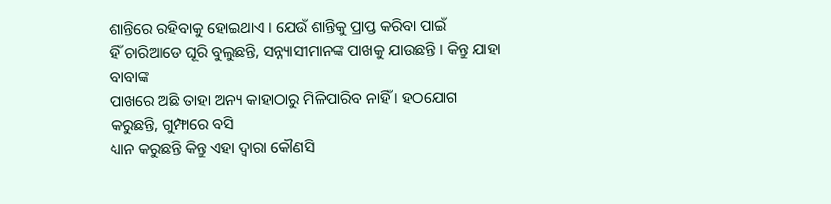ଶାନ୍ତିରେ ରହିବାକୁ ହୋଇଥାଏ । ଯେଉଁ ଶାନ୍ତିକୁ ପ୍ରାପ୍ତ କରିବା ପାଇଁ
ହିଁ ଚାରିଆଡେ ଘୂରି ବୁଲୁଛନ୍ତି, ସନ୍ନ୍ୟାସୀମାନଙ୍କ ପାଖକୁ ଯାଉଛନ୍ତି । କିନ୍ତୁ ଯାହା ବାବାଙ୍କ
ପାଖରେ ଅଛି ତାହା ଅନ୍ୟ କାହାଠାରୁ ମିଳିପାରିବ ନାହିଁ । ହଠଯୋଗ କରୁଛନ୍ତି, ଗୁମ୍ଫାରେ ବସି
ଧ୍ୟାନ କରୁଛନ୍ତି କିନ୍ତୁ ଏହା ଦ୍ୱାରା କୌଣସି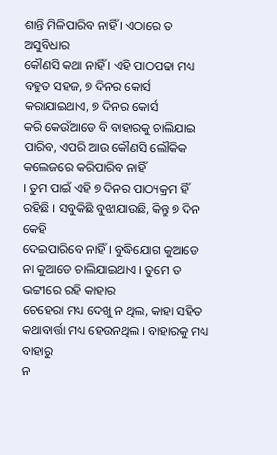ଶାନ୍ତି ମିଳିପାରିବ ନାହିଁ । ଏଠାରେ ତ ଅସୁବିଧାର
କୌଣସି କଥା ନାହିଁ । ଏହି ପାଠପଢା ମଧ୍ୟ ବହୁତ ସହଜ, ୭ ଦିନର କୋର୍ସ କରାଯାଇଥାଏ, ୭ ଦିନର କୋର୍ସ
କରି କେଉଁଆଡେ ବି ବାହାରକୁ ଚାଲିଯାଇ ପାରିବ, ଏପରି ଆଉ କୌଣସି ଲୌକିକ କଲେଜରେ କରିପାରିବ ନାହିଁ
। ତୁମ ପାଇଁ ଏହି ୭ ଦିନର ପାଠ୍ୟକ୍ରମ ହିଁ ରହିଛି । ସବୁକିଛି ବୁଝାଯାଉଛି, କିନ୍ତୁ ୭ ଦିନ କେହି
ଦେଇପାରିବେ ନାହିଁ । ବୁଦ୍ଧିଯୋଗ କୁଆଡେ ନା କୁଆଡେ ଚାଲିଯାଇଥାଏ । ତୁମେ ତ ଭଟ୍ଟୀରେ ରହି କାହାର
ଚେହେରା ମଧ୍ୟ ଦେଖୁ ନ ଥିଲ, କାହା ସହିତ କଥାବାର୍ତ୍ତା ମଧ୍ୟ ହେଉନଥିଲ । ବାହାରକୁ ମଧ୍ୟ ବାହାରୁ
ନ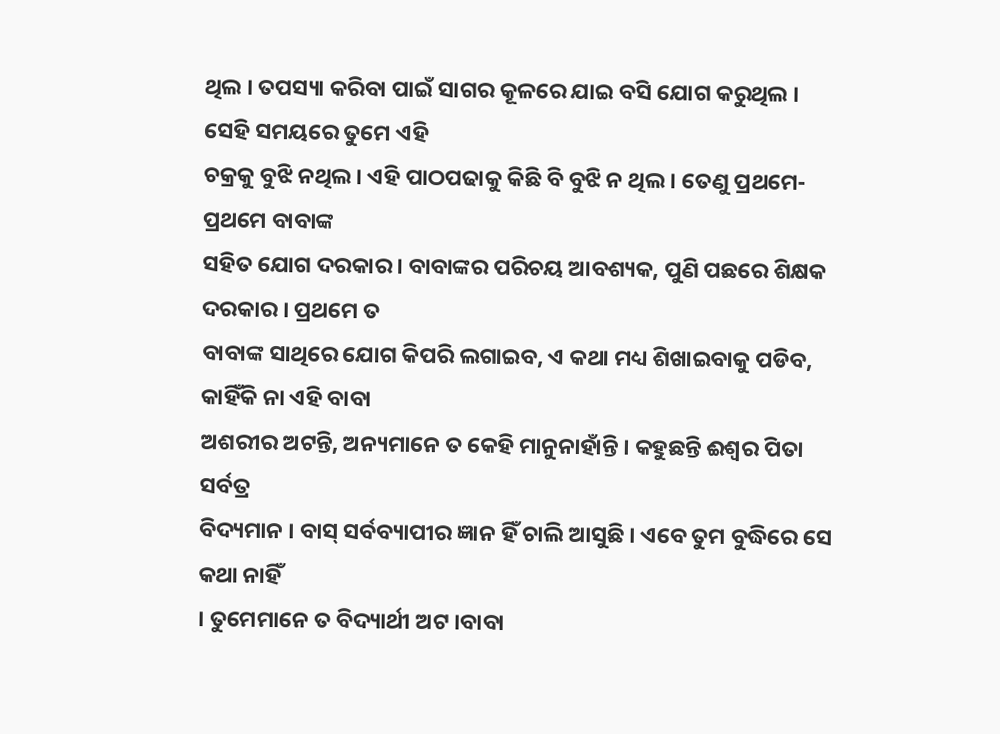ଥିଲ । ତପସ୍ୟା କରିବା ପାଇଁ ସାଗର କୂଳରେ ଯାଇ ବସି ଯୋଗ କରୁଥିଲ । ସେହି ସମୟରେ ତୁମେ ଏହି
ଚକ୍ରକୁ ବୁଝି ନଥିଲ । ଏହି ପାଠପଢାକୁ କିଛି ବି ବୁଝି ନ ଥିଲ । ତେଣୁ ପ୍ରଥମେ-ପ୍ରଥମେ ବାବାଙ୍କ
ସହିତ ଯୋଗ ଦରକାର । ବାବାଙ୍କର ପରିଚୟ ଆବଶ୍ୟକ, ପୁଣି ପଛରେ ଶିକ୍ଷକ ଦରକାର । ପ୍ରଥମେ ତ
ବାବାଙ୍କ ସାଥିରେ ଯୋଗ କିପରି ଲଗାଇବ, ଏ କଥା ମଧ୍ୟ ଶିଖାଇବାକୁ ପଡିବ, କାହିଁକି ନା ଏହି ବାବା
ଅଶରୀର ଅଟନ୍ତି, ଅନ୍ୟମାନେ ତ କେହି ମାନୁନାହାଁନ୍ତି । କହୁଛନ୍ତି ଈଶ୍ୱର ପିତା ସର୍ବତ୍ର
ବିଦ୍ୟମାନ । ବାସ୍ ସର୍ବବ୍ୟାପୀର ଜ୍ଞାନ ହିଁ ଚାଲି ଆସୁଛି । ଏବେ ତୁମ ବୁଦ୍ଧିରେ ସେ କଥା ନାହିଁ
। ତୁମେମାନେ ତ ବିଦ୍ୟାର୍ଥୀ ଅଟ ।ବାବା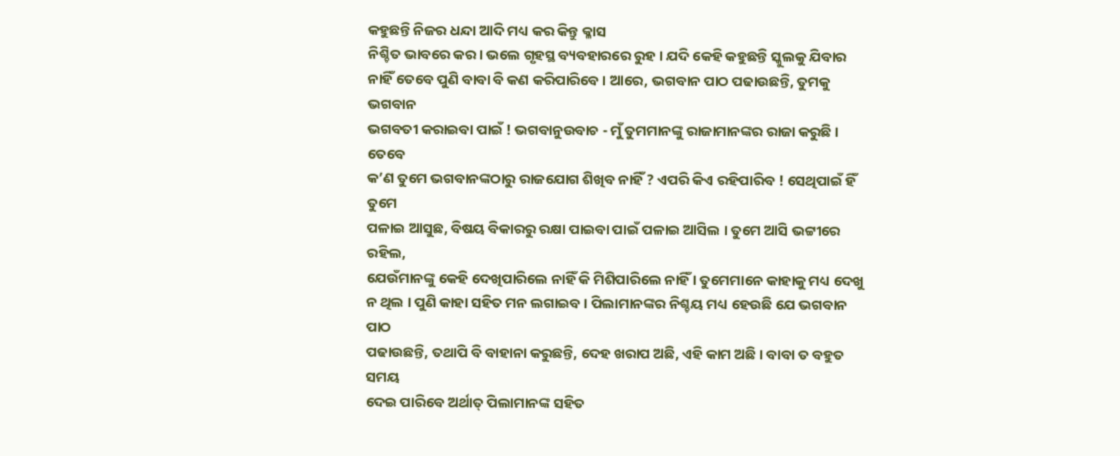କହୁଛନ୍ତି ନିଜର ଧନ୍ଦା ଆଦି ମଧ୍ୟ କର କିନ୍ତୁ କ୍ଳାସ
ନିଶ୍ଚିତ ଭାବରେ କର । ଭଲେ ଗୃହସ୍ଥ ବ୍ୟବହାରରେ ରୁହ । ଯଦି କେହି କହୁଛନ୍ତି ସ୍କୁଲକୁ ଯିବାର
ନାହିଁ ତେବେ ପୁଣି ବାବା ବି କଣ କରିପାରିବେ । ଆରେ, ଭଗବାନ ପାଠ ପଢାଉଛନ୍ତି, ତୁମକୁ ଭଗବାନ
ଭଗବତୀ କରାଇବା ପାଇଁ ! ଭଗବାନୁଉବାଚ - ମୁଁ ତୁମମାନଙ୍କୁ ରାଜାମାନଙ୍କର ରାଜା କରୁଛି । ତେବେ
କ’ଣ ତୁମେ ଭଗବାନଙ୍କଠାରୁ ରାଜଯୋଗ ଶିଖିବ ନାହିଁ ? ଏପରି କିଏ ରହିପାରିବ ! ସେଥିପାଇଁ ହିଁ ତୁମେ
ପଳାଇ ଆସୁଛ, ବିଷୟ ବିକାରରୁ ରକ୍ଷା ପାଇବା ପାଇଁ ପଳାଇ ଆସିଲ । ତୁମେ ଆସି ଭଟ୍ଟୀରେ ରହିଲ,
ଯେଉଁମାନଙ୍କୁ କେହି ଦେଖିପାରିଲେ ନାହିଁ କି ମିଶିପାରିଲେ ନାହିଁ । ତୁମେମାନେ କାହାକୁ ମଧ୍ୟ ଦେଖୁ
ନ ଥିଲ । ପୁଣି କାହା ସହିତ ମନ ଲଗାଇବ । ପିଲାମାନଙ୍କର ନିଶ୍ଚୟ ମଧ୍ୟ ହେଉଛି ଯେ ଭଗବାନ ପାଠ
ପଢାଉଛନ୍ତି, ତଥାପି ବି ବାହାନା କରୁଛନ୍ତି, ଦେହ ଖରାପ ଅଛି, ଏହି କାମ ଅଛି । ବାବା ତ ବହୁତ ସମୟ
ଦେଇ ପାରିବେ ଅର୍ଥାତ୍ ପିଲାମାନଙ୍କ ସହିତ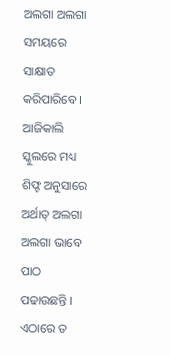ଅଲଗା ଅଲଗା ସମୟରେ ସାକ୍ଷାତ କରିପାରିବେ । ଆଜିକାଲି
ସ୍କୁଲରେ ମଧ୍ୟ ଶିଫ୍ଟ ଅନୁସାରେ ଅର୍ଥାତ୍ ଅଲଗା ଅଲଗା ଭାବେ ପାଠ ପଢାଉଛନ୍ତି । ଏଠାରେ ତ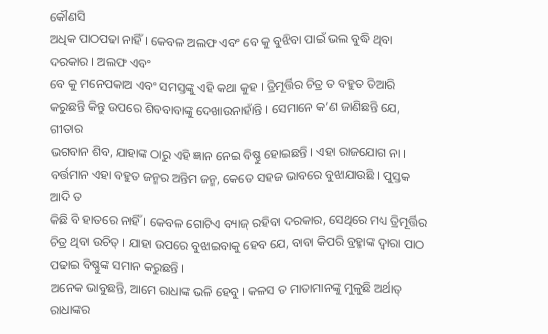କୌଣସି
ଅଧିକ ପାଠପଢା ନାହିଁ । କେବଳ ଅଲଫ ଏବଂ ବେ କୁ ବୁଝିବା ପାଇଁ ଭଲ ବୁଦ୍ଧି ଥିବା ଦରକାର । ଅଲଫ ଏବଂ
ବେ କୁ ମନେପକାଅ ଏବଂ ସମସ୍ତଙ୍କୁ ଏହି କଥା କୁହ । ତ୍ରିମୂର୍ତ୍ତିର ଚିତ୍ର ତ ବହୁତ ତିଆରି
କରୁଛନ୍ତି କିନ୍ତୁ ଉପରେ ଶିବବାବାଙ୍କୁ ଦେଖାଉନାହାଁନ୍ତି । ସେମାନେ କ’ଣ ଜାଣିଛନ୍ତି ଯେ, ଗୀତାର
ଭଗବାନ ଶିବ, ଯାହାଙ୍କ ଠାରୁ ଏହି ଜ୍ଞାନ ନେଇ ବିଷ୍ଣୁ ହୋଇଛନ୍ତି । ଏହା ରାଜଯୋଗ ନା ।
ବର୍ତ୍ତମାନ ଏହା ବହୁତ ଜନ୍ମର ଅନ୍ତିମ ଜନ୍ମ, କେତେ ସହଜ ଭାବରେ ବୁଝାଯାଉଛି । ପୁସ୍ତକ ଆଦି ତ
କିଛି ବି ହାତରେ ନାହିଁ । କେବଳ ଗୋଟିଏ ବ୍ୟାଜ୍ ରହିବା ଦରକାର, ସେଥିରେ ମଧ୍ୟ ତ୍ରିମୂର୍ତ୍ତିର
ଚିତ୍ର ଥିବା ଉଚିତ୍ । ଯାହା ଉପରେ ବୁଝାଇବାକୁ ହେବ ଯେ, ବାବା କିପରି ବ୍ରହ୍ମାଙ୍କ ଦ୍ୱାରା ପାଠ
ପଢାଇ ବିଷ୍ଣୁଙ୍କ ସମାନ କରୁଛନ୍ତି ।
ଅନେକ ଭାବୁଛନ୍ତି, ଆମେ ରାଧାଙ୍କ ଭଳି ହେବୁ । କଳସ ତ ମାତାମାନଙ୍କୁ ମୁଳୁଛି ଅର୍ଥାତ୍ ରାଧାଙ୍କର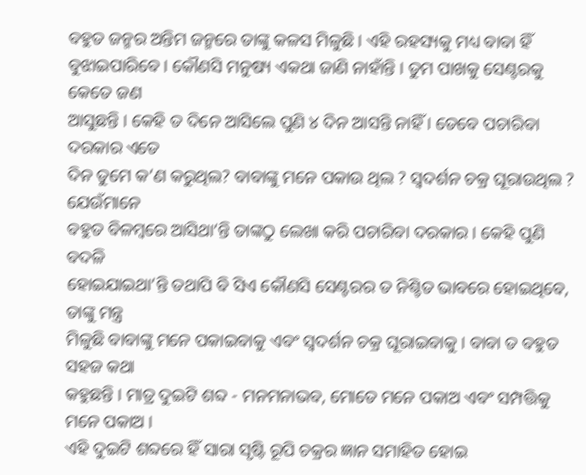ବହୁତ ଜନ୍ମର ଅନ୍ତିମ ଜନ୍ମରେ ତାଙ୍କୁ କଳସ ମିଳୁଛି । ଏହି ରହସ୍ୟକୁ ମଧ୍ୟ ବାବା ହିଁ
ବୁଝାଇପାରିବେ । କୌଣସି ମନୁଷ୍ୟ ଏକଥା ଜାଣି ନାହାଁନ୍ତି । ତୁମ ପାଖକୁ ସେଣ୍ଟରକୁ କେତେ ଜଣ
ଆସୁଛନ୍ତି । କେହି ତ ଦିନେ ଆସିଲେ ପୁଣି ୪ ଦିନ ଆସନ୍ତି ନାହିଁ । ତେବେ ପଚାରିବା ଦରକାର ଏତେ
ଦିନ ତୁମେ କ’ଣ କରୁଥିଲ? ବାବାଙ୍କୁ ମନେ ପକାଉ ଥିଲ ? ସ୍ୱଦର୍ଶନ ଚକ୍ର ଘୂରାଉଥିଲ ? ଯେଉଁମାନେ
ବହୁତ ବିଳମ୍ବରେ ଆସିଥା’ନ୍ତି ତାଙ୍କଠୁ ଲେଖା କରି ପଚାରିବା ଦରକାର । କେହି ପୁଣି ବଦଳି
ହୋଇଯାଇଥା’ନ୍ତି ତଥାପି ବି ସିଏ କୌଣସି ସେଣ୍ଟରର ତ ନିଶ୍ଚିତ ଭାବରେ ହୋଇଥିବେ, ତାଙ୍କୁ ମନ୍ତ୍ର
ମିଳୁଛି ବାବାଙ୍କୁ ମନେ ପକାଇବାକୁ ଏବଂ ସ୍ୱଦର୍ଶନ ଚକ୍ର ଘୂରାଇବାକୁ । ବାବା ତ ବହୁତ ସହଜ କଥା
କହୁଛନ୍ତି । ମାତ୍ର ଦୁଇଟି ଶବ୍ଦ - ମନମନାଭବ, ମୋତେ ମନେ ପକାଅ ଏବଂ ସମ୍ପତ୍ତିକୁ ମନେ ପକାଅ ।
ଏହି ଦୁଇଟି ଶବ୍ଦରେ ହିଁ ସାରା ସୃଷ୍ଟି ରୂପି ଚକ୍ରର ଜ୍ଞାନ ସମାହିତ ହୋଇ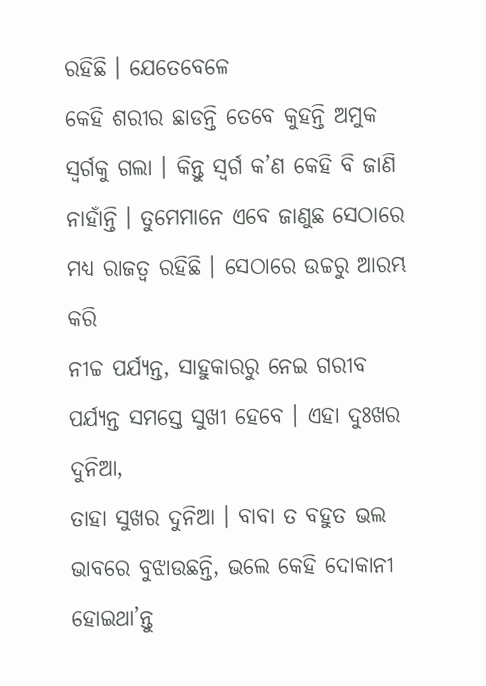ରହିଛି । ଯେତେବେଳେ
କେହି ଶରୀର ଛାଡନ୍ତି ତେବେ କୁହନ୍ତି ଅମୁକ ସ୍ୱର୍ଗକୁ ଗଲା । କିନ୍ତୁ ସ୍ୱର୍ଗ କ’ଣ କେହି ବି ଜାଣି
ନାହାଁନ୍ତି । ତୁମେମାନେ ଏବେ ଜାଣୁଛ ସେଠାରେ ମଧ୍ୟ ରାଜତ୍ୱ ରହିଛି । ସେଠାରେ ଉଚ୍ଚରୁ ଆରମ୍ଭ କରି
ନୀଚ୍ଚ ପର୍ଯ୍ୟନ୍ତ, ସାହୁକାରରୁ ନେଇ ଗରୀବ ପର୍ଯ୍ୟନ୍ତ ସମସ୍ତେ ସୁଖୀ ହେବେ । ଏହା ଦୁଃଖର ଦୁନିଆ,
ତାହା ସୁଖର ଦୁନିଆ । ବାବା ତ ବହୁତ ଭଲ ଭାବରେ ବୁଝାଉଛନ୍ତି, ଭଲେ କେହି ଦୋକାନୀ ହୋଇଥା’ନ୍ତୁ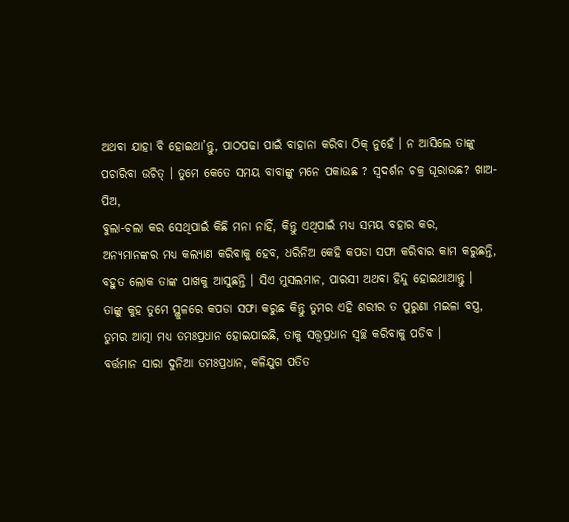ଅଥବା ଯାହା ବି ହୋଇଥା’ନ୍ତୁ, ପାଠପଢା ପାଇଁ ବାହାନା କରିବା ଠିକ୍ ନୁହେଁ । ନ ଆସିଲେ ତାଙ୍କୁ
ପଚାରିବା ଉଚିତ୍ । ତୁମେ କେତେ ସମୟ ବାବାଙ୍କୁ ମନେ ପକାଉଛ ? ସ୍ୱଦର୍ଶନ ଚକ୍ର ଘୂରାଉଛ? ଖାଅ-ପିଅ,
ବୁଲା-ଚଲା କର ସେଥିପାଇଁ କିଛି ମନା ନାହିଁ, କିନ୍ତୁ ଏଥିପାଇଁ ମଧ୍ୟ ସମୟ ବହାର କର,
ଅନ୍ୟମାନଙ୍କର ମଧ୍ୟ କଲ୍ୟାଣ କରିବାକୁ ହେବ, ଧରିନିଅ କେହି କପଡା ସଫା କରିବାର କାମ କରୁଛନ୍ତି,
ବହୁତ ଲୋକ ତାଙ୍କ ପାଖକୁ ଆସୁଛନ୍ତି । ସିଏ ମୁସଲମାନ, ପାରସୀ ଅଥବା ହିନ୍ଦୁ ହୋଇଥାଆନ୍ତୁ ।
ତାଙ୍କୁ କୁହ ତୁମେ ସ୍ଥୁଳରେ କପଡା ସଫା କରୁଛ କିନ୍ତୁ ତୁମର ଏହି ଶରୀର ତ ପୁରୁଣା ମଇଳା ବସ୍ତ୍ର,
ତୁମର ଆତ୍ମା ମଧ୍ୟ ତମଃପ୍ରଧାନ ହୋଇଯାଇଛି, ତାକୁ ସତ୍ତ୍ୱପ୍ରଧାନ ସ୍ୱଚ୍ଛ କରିବାକୁ ପଡିବ ।
ବର୍ତ୍ତମାନ ସାରା ଦୁନିଆ ତମଃପ୍ରଧାନ, କଳିଯୁଗ ପତିତ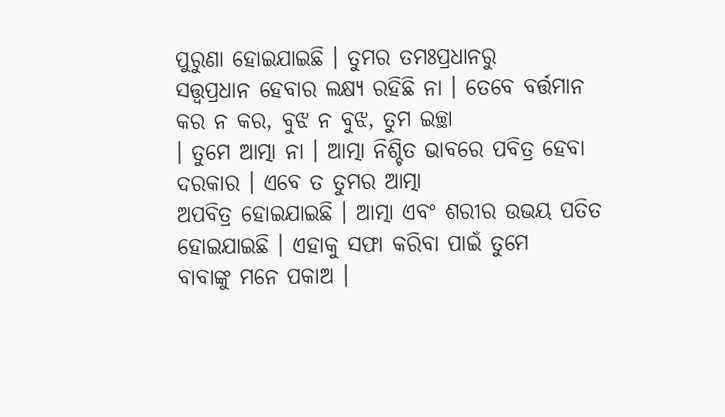ପୁରୁଣା ହୋଇଯାଇଛି । ତୁମର ତମଃପ୍ରଧାନରୁ
ସତ୍ତ୍ୱପ୍ରଧାନ ହେବାର ଲକ୍ଷ୍ୟ ରହିଛି ନା । ତେବେ ବର୍ତ୍ତମାନ କର ନ କର, ବୁଝ ନ ବୁଝ, ତୁମ ଇଚ୍ଛା
। ତୁମେ ଆତ୍ମା ନା । ଆତ୍ମା ନିଶ୍ଚିତ ଭାବରେ ପବିତ୍ର ହେବା ଦରକାର । ଏବେ ତ ତୁମର ଆତ୍ମା
ଅପବିତ୍ର ହୋଇଯାଇଛି । ଆତ୍ମା ଏବଂ ଶରୀର ଉଭୟ ପତିତ ହୋଇଯାଇଛି । ଏହାକୁ ସଫା କରିବା ପାଇଁ ତୁମେ
ବାବାଙ୍କୁ ମନେ ପକାଅ ।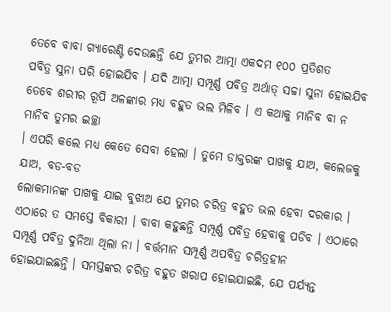ତେବେ ବାବା ଗ୍ୟାରେଣ୍ଟି ଦେଉଛନ୍ତି ଯେ ତୁମର ଆତ୍ମା ଏକଦମ ୧୦୦ ପ୍ରତିଶତ
ପବିତ୍ର ସୁନା ପରି ହୋଇଯିବ । ଯଦି ଆତ୍ମା ସମ୍ପୂର୍ଣ୍ଣ ପବିତ୍ର ଅର୍ଥାତ୍ ସଚ୍ଚା ସୁନା ହୋଇଯିବ
ତେବେ ଶରୀର ରୂପି ଅଳଙ୍କାର ମଧ୍ୟ ବହୁତ ଭଲ ମିଳିବ । ଏ କଥାକୁ ମାନିବ ବା ନ ମାନିବ ତୁମର ଇଚ୍ଛା
। ଏପରି କଲେ ମଧ୍ୟ କେତେ ସେବା ହେଲା । ତୁମେ ଡାକ୍ତରଙ୍କ ପାଖକୁ ଯାଅ, କଲେଜକୁ ଯାଅ, ବଡ-ବଡ
ଲୋକମାନଙ୍କ ପାଖକୁ ଯାଇ ବୁଝାଅ ଯେ ତୁମର ଚରିତ୍ର ବହୁତ ଭଲ ହେବା ଦରକାର ।
ଏଠାରେ ତ ସମସ୍ତେ ବିକାରୀ । ବାବା କହୁଛନ୍ତି ସମ୍ପୂର୍ଣ୍ଣ ପବିତ୍ର ହେବାକୁ ପଡିବ । ଏଠାରେ
ସମ୍ପୂର୍ଣ୍ଣ ପବିତ୍ର ଦୁନିଆ ଥିଲା ନା । ବର୍ତ୍ତମାନ ସମ୍ପୂର୍ଣ୍ଣ ଅପବିତ୍ର ଚରିତ୍ରହୀନ
ହୋଇଯାଇଛନ୍ତି । ସମସ୍ତଙ୍କର ଚରିତ୍ର ବହୁତ ଖରାପ ହୋଇଯାଇଛି, ଯେ ପର୍ଯ୍ୟନ୍ତ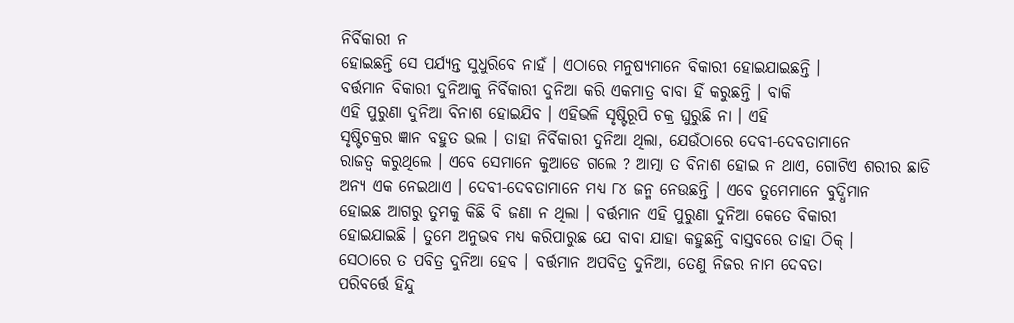ନିର୍ବିକାରୀ ନ
ହୋଇଛନ୍ତି ସେ ପର୍ଯ୍ୟନ୍ତ ସୁଧୁରିବେ ନାହଁ । ଏଠାରେ ମନୁଷ୍ୟମାନେ ବିକାରୀ ହୋଇଯାଇଛନ୍ତି ।
ବର୍ତ୍ତମାନ ବିକାରୀ ଦୁନିଆକୁ ନିର୍ବିକାରୀ ଦୁନିଆ କରି ଏକମାତ୍ର ବାବା ହିଁ କରୁଛନ୍ତି । ବାକି
ଏହି ପୁରୁଣା ଦୁନିଆ ବିନାଶ ହୋଇଯିବ । ଏହିଭଳି ସୃଷ୍ଟିରୂପି ଚକ୍ର ଘୁରୁଛି ନା । ଏହି
ସୃଷ୍ଟିଚକ୍ରର ଜ୍ଞାନ ବହୁତ ଭଲ । ତାହା ନିର୍ବିକାରୀ ଦୁନିଆ ଥିଲା, ଯେଉଁଠାରେ ଦେବୀ-ଦେବତାମାନେ
ରାଜତ୍ୱ କରୁଥିଲେ । ଏବେ ସେମାନେ କୁଆଡେ ଗଲେ ? ଆତ୍ମା ତ ବିନାଶ ହୋଇ ନ ଥାଏ, ଗୋଟିଏ ଶରୀର ଛାଡି
ଅନ୍ୟ ଏକ ନେଇଥାଏ । ଦେବୀ-ଦେବତାମାନେ ମଧ୍ୟ ୮୪ ଜନ୍ମ ନେଉଛନ୍ତି । ଏବେ ତୁମେମାନେ ବୁଦ୍ଧିମାନ
ହୋଇଛ ଆଗରୁ ତୁମକୁ କିଛି ବି ଜଣା ନ ଥିଲା । ବର୍ତ୍ତମାନ ଏହି ପୁରୁଣା ଦୁନିଆ କେତେ ବିକାରୀ
ହୋଇଯାଇଛି । ତୁମେ ଅନୁଭବ ମଧ୍ୟ କରିପାରୁଛ ଯେ ବାବା ଯାହା କହୁଛନ୍ତି ବାସ୍ତବରେ ତାହା ଠିକ୍ ।
ସେଠାରେ ତ ପବିତ୍ର ଦୁନିଆ ହେବ । ବର୍ତ୍ତମାନ ଅପବିତ୍ର ଦୁନିଆ, ତେଣୁ ନିଜର ନାମ ଦେବତା
ପରିବର୍ତ୍ତେ ହିନ୍ଦୁ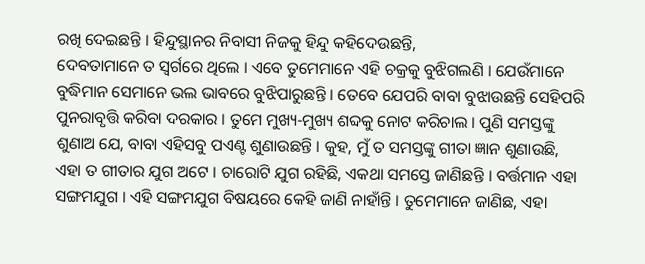ରଖି ଦେଇଛନ୍ତି । ହିନ୍ଦୁସ୍ଥାନର ନିବାସୀ ନିଜକୁ ହିନ୍ଦୁ କହିଦେଉଛନ୍ତି,
ଦେବତାମାନେ ତ ସ୍ୱର୍ଗରେ ଥିଲେ । ଏବେ ତୁମେମାନେ ଏହି ଚକ୍ରକୁ ବୁଝିଗଲଣି । ଯେଉଁମାନେ
ବୁଦ୍ଧିମାନ ସେମାନେ ଭଲ ଭାବରେ ବୁଝିପାରୁଛନ୍ତି । ତେବେ ଯେପରି ବାବା ବୁଝାଉଛନ୍ତି ସେହିପରି
ପୁନରାବୃତ୍ତି କରିବା ଦରକାର । ତୁମେ ମୁଖ୍ୟ-ମୁଖ୍ୟ ଶବ୍ଦକୁ ନୋଟ କରିଚାଲ । ପୁଣି ସମସ୍ତଙ୍କୁ
ଶୁଣାଅ ଯେ, ବାବା ଏହିସବୁ ପଏଣ୍ଟ ଶୁଣାଉଛନ୍ତି । କୁହ, ମୁଁ ତ ସମସ୍ତଙ୍କୁ ଗୀତା ଜ୍ଞାନ ଶୁଣାଉଛି,
ଏହା ତ ଗୀତାର ଯୁଗ ଅଟେ । ଚାରୋଟି ଯୁଗ ରହିଛି, ଏକଥା ସମସ୍ତେ ଜାଣିଛନ୍ତି । ବର୍ତ୍ତମାନ ଏହା
ସଙ୍ଗମଯୁଗ । ଏହି ସଙ୍ଗମଯୁଗ ବିଷୟରେ କେହି ଜାଣି ନାହାଁନ୍ତି । ତୁମେମାନେ ଜାଣିଛ, ଏହା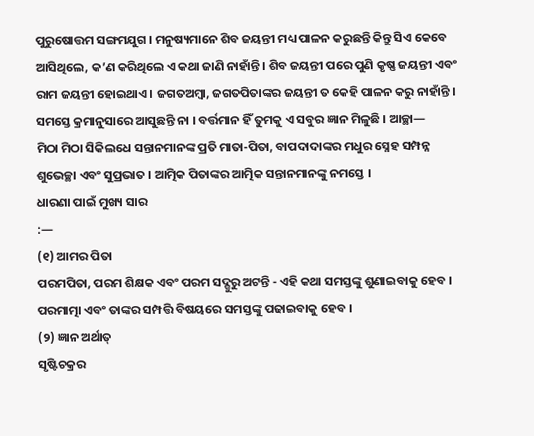ପୁରୁଷୋତ୍ତମ ସଙ୍ଗମଯୁଗ । ମନୁଷ୍ୟମାନେ ଶିବ ଜୟନ୍ତୀ ମଧ୍ୟ ପାଳନ କରୁଛନ୍ତି କିନ୍ତୁ ସିଏ କେବେ
ଆସିଥିଲେ, କ’ଣ କରିଥିଲେ ଏ କଥା ଜାଣି ନାହାଁନ୍ତି । ଶିବ ଜୟନ୍ତୀ ପରେ ପୁଣି କୃଷ୍ଣ ଜୟନ୍ତୀ ଏବଂ
ରାମ ଜୟନ୍ତୀ ହୋଇଥାଏ । ଜଗତଅମ୍ବା, ଜଗତପିତାଙ୍କର ଜୟନ୍ତୀ ତ କେହି ପାଳନ କରୁ ନାହାଁନ୍ତି ।
ସମସ୍ତେ କ୍ରମାନୁସାରେ ଆସୁଛନ୍ତି ନା । ବର୍ତ୍ତମାନ ହିଁ ତୁମକୁ ଏ ସବୁର ଜ୍ଞାନ ମିଳୁଛି । ଆଚ୍ଛା—
ମିଠା ମିଠା ସିକିଲଧେ ସନ୍ତାନମାନଙ୍କ ପ୍ରତି ମାତା-ପିତା, ବାପଦାଦାଙ୍କର ମଧୁର ସ୍ନେହ ସମ୍ପନ୍ନ
ଶୁଭେଚ୍ଛା ଏବଂ ସୁପ୍ରଭାତ । ଆତ୍ମିକ ପିତାଙ୍କର ଆତ୍ମିକ ସନ୍ତାନମାନଙ୍କୁ ନମସ୍ତେ ।
ଧାରଣା ପାଇଁ ମୁଖ୍ୟ ସାର
:—
(୧) ଆମର ପିତା
ପରମପିତା, ପରମ ଶିକ୍ଷକ ଏବଂ ପରମ ସଦ୍ଗୁରୁ ଅଟନ୍ତି - ଏହି କଥା ସମସ୍ତଙ୍କୁ ଶୁଣାଇବାକୁ ହେବ ।
ପରମାତ୍ମା ଏବଂ ତାଙ୍କର ସମ୍ପତ୍ତି ବିଷୟରେ ସମସ୍ତଙ୍କୁ ପଢାଇବାକୁ ହେବ ।
(୨) ଜ୍ଞାନ ଅର୍ଥାତ୍
ସୃଷ୍ଟିଚକ୍ରର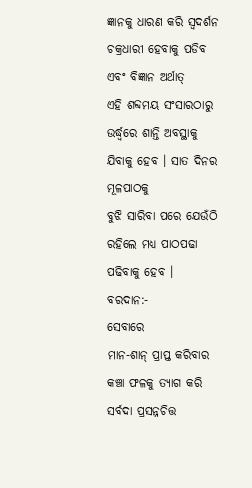ଜ୍ଞାନକୁ ଧାରଣ କରି ସ୍ୱଦର୍ଶନ ଚକ୍ରଧାରୀ ହେବାକୁ ପଡିବ ଏବଂ ବିଜ୍ଞାନ ଅର୍ଥାତ୍
ଏହି ଶବ୍ଦମୟ ସଂସାରଠାରୁ ଉର୍ଦ୍ଧ୍ୱରେ ଶାନ୍ତି ଅବସ୍ଥାକୁ ଯିବାକୁ ହେବ । ସାତ ଦିନର ମୂଳପାଠକୁ
ବୁଝି ସାରିବା ପରେ ଯେଉଁଠି ରହିଲେ ମଧ୍ୟ ପାଠପଢା ପଢିବାକୁ ହେବ ।
ବରଦାନ:-
ସେବାରେ
ମାନ-ଶାନ୍ ପ୍ରାପ୍ତ କରିବାର କଞ୍ଚା ଫଳକୁ ତ୍ୟାଗ କରି ସର୍ବଦା ପ୍ରସନ୍ନଚିତ୍ତ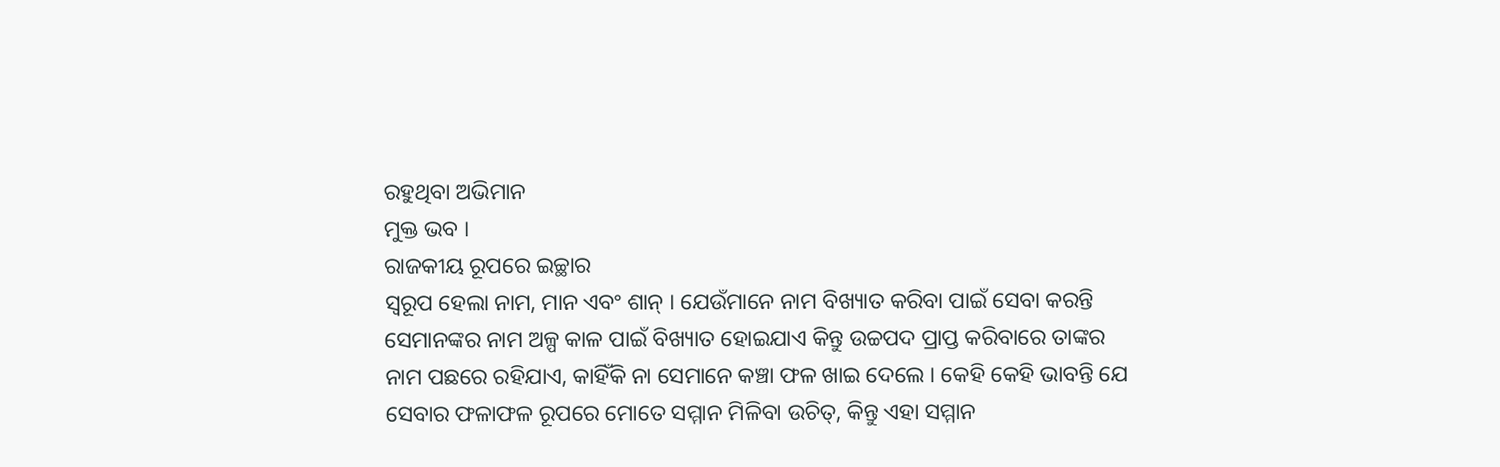ରହୁଥିବା ଅଭିମାନ
ମୁକ୍ତ ଭବ ।
ରାଜକୀୟ ରୂପରେ ଇଚ୍ଛାର
ସ୍ୱରୂପ ହେଲା ନାମ, ମାନ ଏବଂ ଶାନ୍ । ଯେଉଁମାନେ ନାମ ବିଖ୍ୟାତ କରିବା ପାଇଁ ସେବା କରନ୍ତି
ସେମାନଙ୍କର ନାମ ଅଳ୍ପ କାଳ ପାଇଁ ବିଖ୍ୟାତ ହୋଇଯାଏ କିନ୍ତୁ ଉଚ୍ଚପଦ ପ୍ରାପ୍ତ କରିବାରେ ତାଙ୍କର
ନାମ ପଛରେ ରହିଯାଏ, କାହିଁକି ନା ସେମାନେ କଞ୍ଚା ଫଳ ଖାଇ ଦେଲେ । କେହି କେହି ଭାବନ୍ତି ଯେ
ସେବାର ଫଳାଫଳ ରୂପରେ ମୋତେ ସମ୍ମାନ ମିଳିବା ଉଚିତ୍, କିନ୍ତୁ ଏହା ସମ୍ମାନ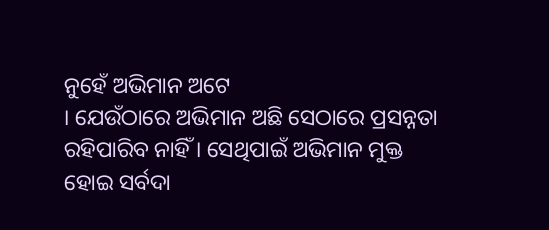ନୁହେଁ ଅଭିମାନ ଅଟେ
। ଯେଉଁଠାରେ ଅଭିମାନ ଅଛି ସେଠାରେ ପ୍ରସନ୍ନତା ରହିପାରିବ ନାହିଁ । ସେଥିପାଇଁ ଅଭିମାନ ମୁକ୍ତ
ହୋଇ ସର୍ବଦା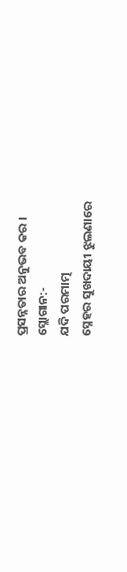ପ୍ରସନ୍ନତାର ଅନୁଭବ କର ।
ସ୍ଲୋଗାନ:-
ଯଦି ପରମାତ୍ମ
ସ୍ନେହର ସୁଖଦାୟୀ ଝୁଲଣାରେ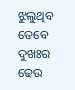ଝୁଲୁଥିବ ତେବେ ଦୁଖଃର ଢେଉ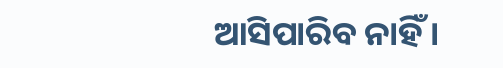ଆସିପାରିବ ନାହିଁ ।